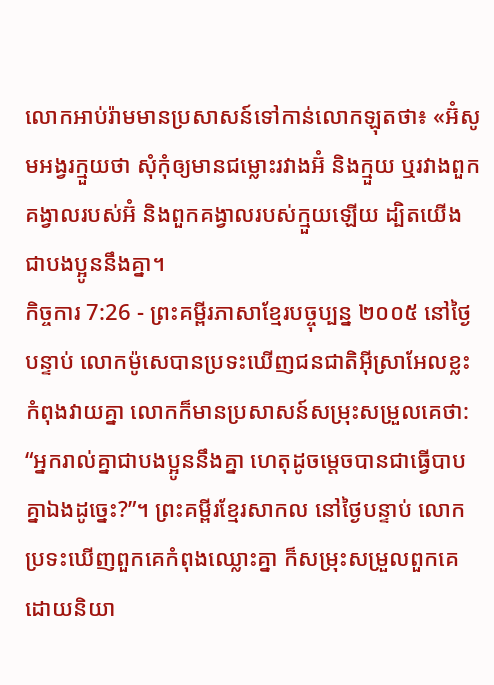លោកអាប់រ៉ាមមានប្រសាសន៍ទៅកាន់លោកឡុតថា៖ «អ៊ំសូមអង្វរក្មួយថា សុំកុំឲ្យមានជម្លោះរវាងអ៊ំ និងក្មួយ ឬរវាងពួកគង្វាលរបស់អ៊ំ និងពួកគង្វាលរបស់ក្មួយឡើយ ដ្បិតយើងជាបងប្អូននឹងគ្នា។
កិច្ចការ 7:26 - ព្រះគម្ពីរភាសាខ្មែរបច្ចុប្បន្ន ២០០៥ នៅថ្ងៃបន្ទាប់ លោកម៉ូសេបានប្រទះឃើញជនជាតិអ៊ីស្រាអែលខ្លះកំពុងវាយគ្នា លោកក៏មានប្រសាសន៍សម្រុះសម្រួលគេថា: “អ្នករាល់គ្នាជាបងប្អូននឹងគ្នា ហេតុដូចម្ដេចបានជាធ្វើបាបគ្នាឯងដូច្នេះ?”។ ព្រះគម្ពីរខ្មែរសាកល នៅថ្ងៃបន្ទាប់ លោកប្រទះឃើញពួកគេកំពុងឈ្លោះគ្នា ក៏សម្រុះសម្រួលពួកគេដោយនិយា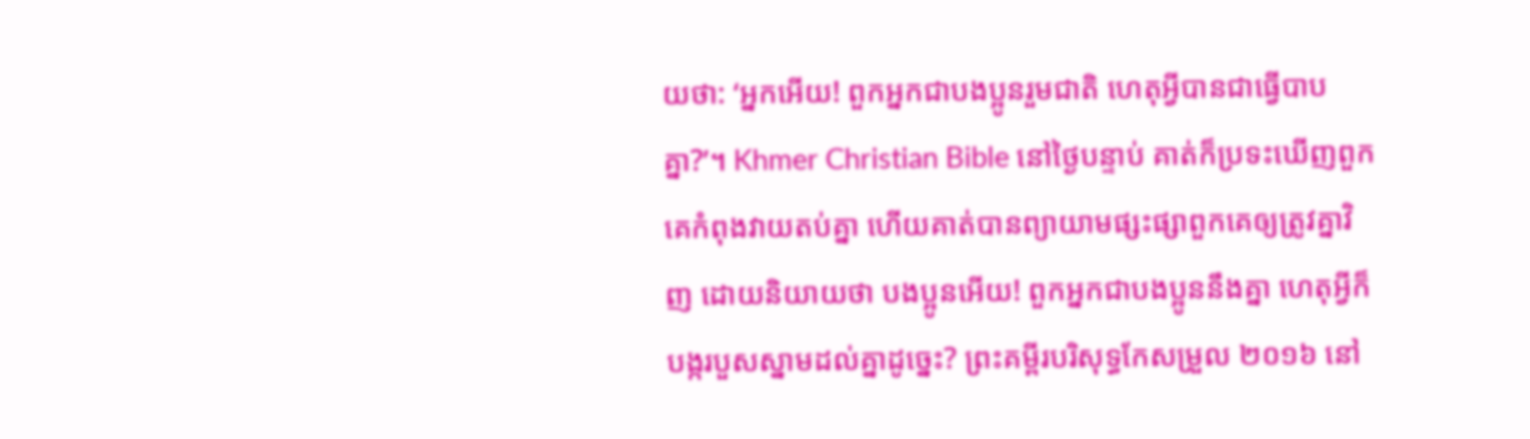យថា: ‘អ្នកអើយ! ពួកអ្នកជាបងប្អូនរួមជាតិ ហេតុអ្វីបានជាធ្វើបាបគ្នា?’។ Khmer Christian Bible នៅថ្ងៃបន្ទាប់ គាត់ក៏ប្រទះឃើញពួកគេកំពុងវាយតប់គ្នា ហើយគាត់បានព្យាយាមផ្សះផ្សាពួកគេឲ្យត្រូវគ្នាវិញ ដោយនិយាយថា បងប្អូនអើយ! ពួកអ្នកជាបងប្អូននឹងគ្នា ហេតុអ្វីក៏បង្ករបួសស្នាមដល់គ្នាដូច្នេះ? ព្រះគម្ពីរបរិសុទ្ធកែសម្រួល ២០១៦ នៅ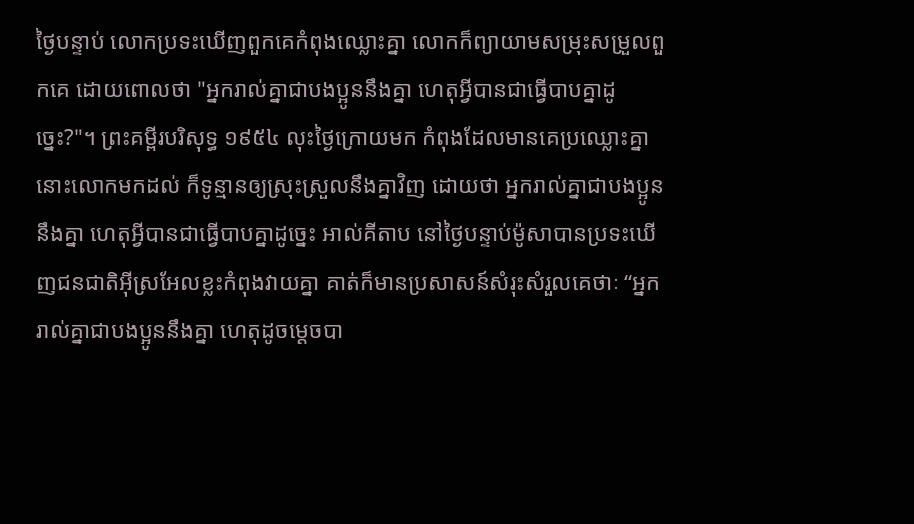ថ្ងៃបន្ទាប់ លោកប្រទះឃើញពួកគេកំពុងឈ្លោះគ្នា លោកក៏ព្យាយាមសម្រុះសម្រួលពួកគេ ដោយពោលថា "អ្នករាល់គ្នាជាបងប្អូននឹងគ្នា ហេតុអ្វីបានជាធ្វើបាបគ្នាដូច្នេះ?"។ ព្រះគម្ពីរបរិសុទ្ធ ១៩៥៤ លុះថ្ងៃក្រោយមក កំពុងដែលមានគេប្រឈ្លោះគ្នា នោះលោកមកដល់ ក៏ទូន្មានឲ្យស្រុះស្រួលនឹងគ្នាវិញ ដោយថា អ្នករាល់គ្នាជាបងប្អូននឹងគ្នា ហេតុអ្វីបានជាធ្វើបាបគ្នាដូច្នេះ អាល់គីតាប នៅថ្ងៃបន្ទាប់ម៉ូសាបានប្រទះឃើញជនជាតិអ៊ីស្រអែលខ្លះកំពុងវាយគ្នា គាត់ក៏មានប្រសាសន៍សំរុះសំរួលគេថាៈ “អ្នករាល់គ្នាជាបងប្អូននឹងគ្នា ហេតុដូចម្ដេចបា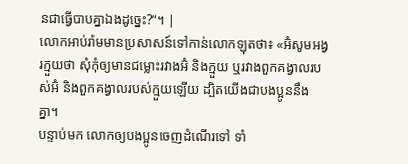នជាធ្វើបាបគ្នាឯងដូច្នេះ?”។ |
លោកអាប់រ៉ាមមានប្រសាសន៍ទៅកាន់លោកឡុតថា៖ «អ៊ំសូមអង្វរក្មួយថា សុំកុំឲ្យមានជម្លោះរវាងអ៊ំ និងក្មួយ ឬរវាងពួកគង្វាលរបស់អ៊ំ និងពួកគង្វាលរបស់ក្មួយឡើយ ដ្បិតយើងជាបងប្អូននឹងគ្នា។
បន្ទាប់មក លោកឲ្យបងប្អូនចេញដំណើរទៅ ទាំ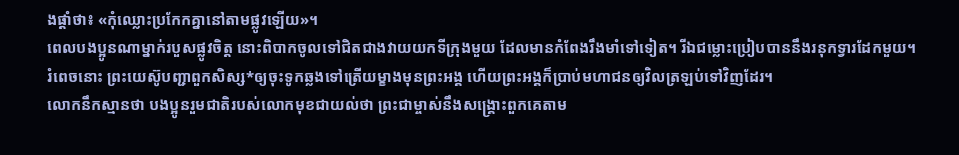ងផ្ដាំថា៖ «កុំឈ្លោះប្រកែកគ្នានៅតាមផ្លូវឡើយ»។
ពេលបងប្អូនណាម្នាក់របួសផ្លូវចិត្ត នោះពិបាកចូលទៅជិតជាងវាយយកទីក្រុងមួយ ដែលមានកំពែងរឹងមាំទៅទៀត។ រីឯជម្លោះប្រៀបបាននឹងរនុកទ្វារដែកមួយ។
រំពេចនោះ ព្រះយេស៊ូបញ្ជាពួកសិស្ស*ឲ្យចុះទូកឆ្លងទៅត្រើយម្ខាងមុនព្រះអង្គ ហើយព្រះអង្គក៏ប្រាប់មហាជនឲ្យវិលត្រឡប់ទៅវិញដែរ។
លោកនឹកស្មានថា បងប្អូនរួមជាតិរបស់លោកមុខជាយល់ថា ព្រះជាម្ចាស់នឹងសង្គ្រោះពួកគេតាម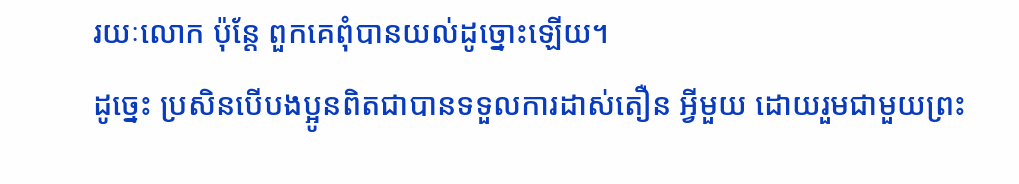រយៈលោក ប៉ុន្តែ ពួកគេពុំបានយល់ដូច្នោះឡើយ។
ដូច្នេះ ប្រសិនបើបងប្អូនពិតជាបានទទួលការដាស់តឿន អ្វីមួយ ដោយរួមជាមួយព្រះ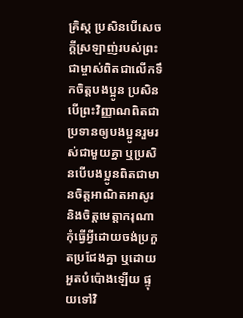គ្រិស្ត ប្រសិនបើសេចក្ដីស្រឡាញ់របស់ព្រះជាម្ចាស់ពិតជាលើកទឹកចិត្តបងប្អូន ប្រសិនបើព្រះវិញ្ញាណពិតជាប្រទានឲ្យបងប្អូនរួមរស់ជាមួយគ្នា ឬប្រសិនបើបងប្អូនពិតជាមានចិត្តអាណិតអាសូរ និងចិត្តមេត្តាករុណា
កុំធ្វើអ្វីដោយចង់ប្រកួតប្រជែងគ្នា ឬដោយអួតបំប៉ោងឡើយ ផ្ទុយទៅវិ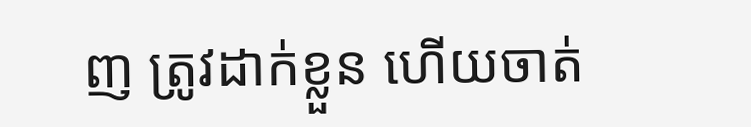ញ ត្រូវដាក់ខ្លួន ហើយចាត់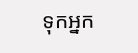ទុកអ្នក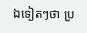ឯទៀតៗថា ប្រ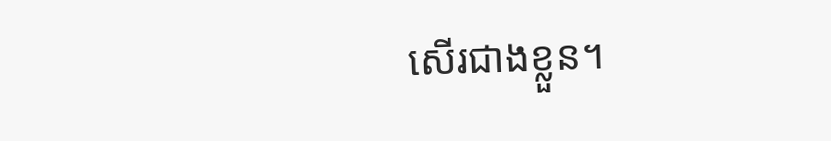សើរជាងខ្លួន។